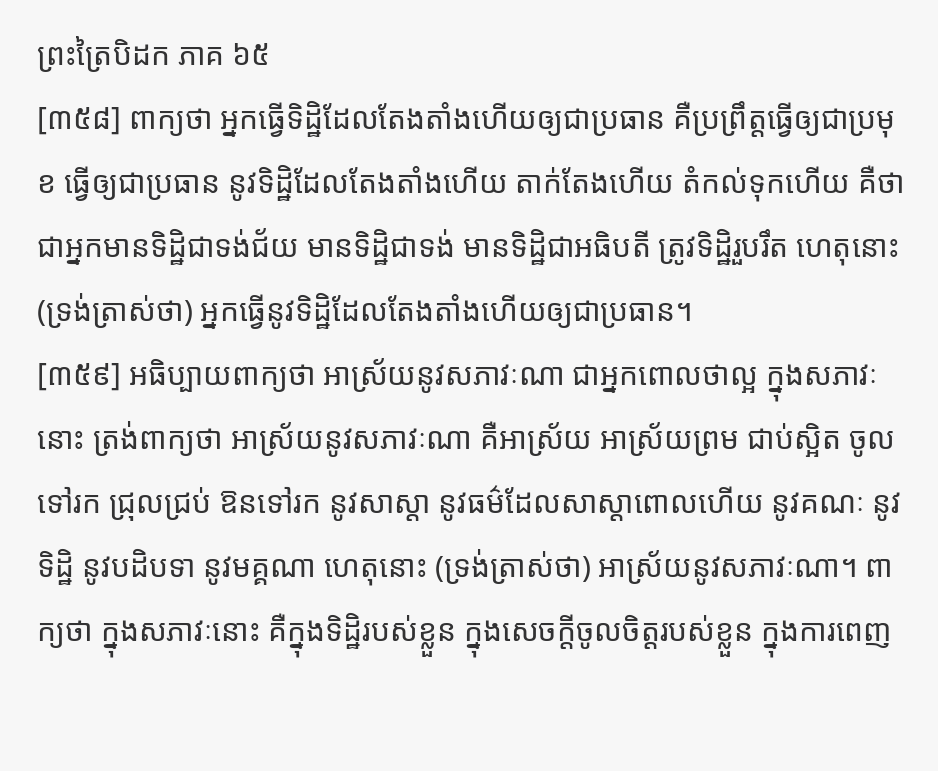ព្រះត្រៃបិដក ភាគ ៦៥
[៣៥៨] ពាក្យថា អ្នកធ្វើទិដ្ឋិដែលតែងតាំងហើយឲ្យជាប្រធាន គឺប្រព្រឹត្តធ្វើឲ្យជាប្រមុខ ធ្វើឲ្យជាប្រធាន នូវទិដ្ឋិដែលតែងតាំងហើយ តាក់តែងហើយ តំកល់ទុកហើយ គឺថា ជាអ្នកមានទិដ្ឋិជាទង់ជ័យ មានទិដ្ឋិជាទង់ មានទិដ្ឋិជាអធិបតី ត្រូវទិដ្ឋិរួបរឹត ហេតុនោះ (ទ្រង់ត្រាស់ថា) អ្នកធ្វើនូវទិដ្ឋិដែលតែងតាំងហើយឲ្យជាប្រធាន។
[៣៥៩] អធិប្បាយពាក្យថា អាស្រ័យនូវសភាវៈណា ជាអ្នកពោលថាល្អ ក្នុងសភាវៈនោះ ត្រង់ពាក្យថា អាស្រ័យនូវសភាវៈណា គឺអាស្រ័យ អាស្រ័យព្រម ជាប់ស្អិត ចូលទៅរក ជ្រុលជ្រប់ ឱនទៅរក នូវសាស្តា នូវធម៌ដែលសាស្តាពោលហើយ នូវគណៈ នូវទិដ្ឋិ នូវបដិបទា នូវមគ្គណា ហេតុនោះ (ទ្រង់ត្រាស់ថា) អាស្រ័យនូវសភាវៈណា។ ពាក្យថា ក្នុងសភាវៈនោះ គឺក្នុងទិដ្ឋិរបស់ខ្លួន ក្នុងសេចក្តីចូលចិត្តរបស់ខ្លួន ក្នុងការពេញ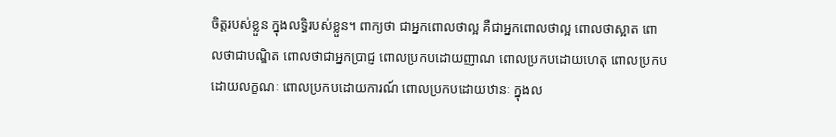ចិត្តរបស់ខ្លួន ក្នុងលទ្ធិរបស់ខ្លួន។ ពាក្យថា ជាអ្នកពោលថាល្អ គឺជាអ្នកពោលថាល្អ ពោលថាស្អាត ពោលថាជាបណ្ឌិត ពោលថាជាអ្នកប្រាជ្ញ ពោលប្រកបដោយញាណ ពោលប្រកបដោយហេតុ ពោលប្រកបដោយលក្ខណៈ ពោលប្រកបដោយការណ៍ ពោលប្រកបដោយឋានៈ ក្នុងល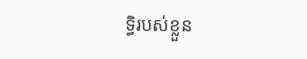ទ្ធិរបស់ខ្លួន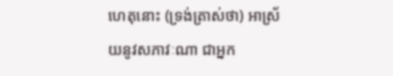ហេតុនោះ (ទ្រង់ត្រាស់ថា) អាស្រ័យនូវសភាវៈណា ជាអ្នក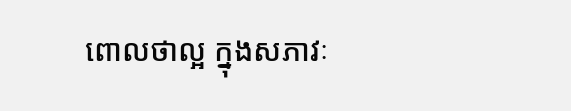ពោលថាល្អ ក្នុងសភាវៈ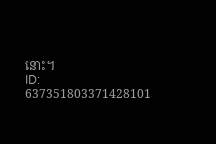នោះ។
ID: 637351803371428101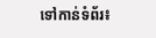ទៅកាន់ទំព័រ៖